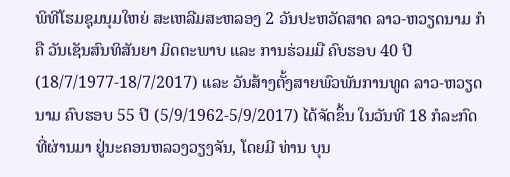ພິທີໂຮມຊຸມນຸມໃຫຍ່ ສະເຫລີມສະຫລອງ 2 ວັນປະຫວັດສາດ ລາວ-ຫວຽດນາມ ກໍຄື ວັນເຊັນສົນທິສັນຍາ ມິດຕະພາບ ແລະ ການຮ່ວມມື ຄົບຮອບ 40 ປີ (18/7/1977-18/7/2017) ແລະ ວັນສ້າງຕັ້ງສາຍພົວພັນການທູດ ລາວ-ຫວຽດນາມ ຄົບຮອບ 55 ປີ (5/9/1962-5/9/2017) ໄດ້ຈັດຂຶ້ນ ໃນວັນທີ 18 ກໍລະກົດ ທີ່ຜ່ານມາ ຢູ່ນະຄອນຫລວງວຽງຈັນ, ໂດຍມີ ທ່ານ ບຸນ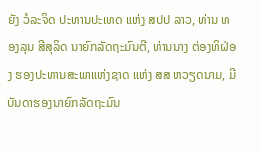ຍັງ ວໍລະຈິດ ປະທານປະເທດ ແຫ່ງ ສປປ ລາວ, ທ່ານ ທອງລຸນ ສີສຸລິດ ນາຍົກລັດຖະມົນຕີ, ທ່ານນາງ ຕ່ອງທິຝ່ອງ ຮອງປະທານສະພາແຫ່ງຊາດ ແຫ່ງ ສສ ຫວຽດນາມ, ມີບັນດາຮອງນາຍົກລັດຖະມົນ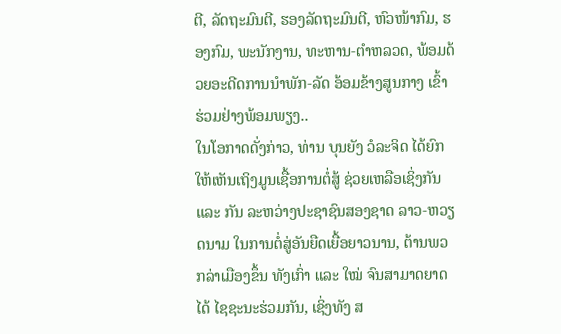ຕີ, ລັດຖະມົນຕີ, ຮອງລັດຖະມົນຕີ, ຫົວໜ້າກົມ, ຮອງກົມ, ພະນັກງານ, ທະຫານ-ຕຳຫລວດ, ພ້ອມດ້ວຍອະດີດການນຳພັກ-ລັດ ອ້ອມຂ້າງສູນກາງ ເຂົ້າຮ່ວມຢ່າງພ້ອມພຽງ..
ໃນໂອກາດດັ່ງກ່າວ, ທ່ານ ບຸນຍັງ ວໍລະຈິດ ໄດ້ຍົກໃຫ້ເຫັນເຖິງມູນເຊື້ອການຕໍ່ສູ້ ຊ່ວຍເຫລືອເຊິ່ງກັນ ແລະ ກັນ ລະຫວ່າງປະຊາຊົນສອງຊາດ ລາວ-ຫວຽດນາມ ໃນການຕໍ່ສູ່ອັນຍືດເຍື້ອຍາວນານ, ຕ້ານພວກລ່າເມືອງຂຶ້ນ ທັງເກົ່າ ແລະ ໃໝ່ ຈົນສາມາດຍາດໄດ້ ໄຊຊະນະຮ່ວມກັນ, ເຊິ່ງທັງ ສ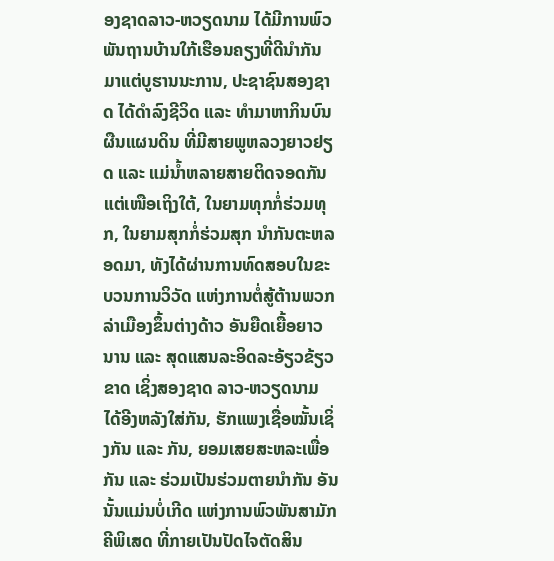ອງຊາດລາວ-ຫວຽດນາມ ໄດ້ມີການພົວພັນຖານບ້ານໃກ້ເຮືອນຄຽງທີ່ດີນຳກັນ ມາແຕ່ບູຮານນະການ, ປະຊາຊົນສອງຊາດ ໄດ້ດຳລົງຊີວິດ ແລະ ທຳມາຫາກິນບົນຜືນແຜນດິນ ທີ່ມີສາຍພູຫລວງຍາວຢຽດ ແລະ ແມ່ນ້ຳຫລາຍສາຍຕິດຈອດກັນ ແຕ່ເໜືອເຖິງໃຕ້, ໃນຍາມທຸກກໍ່ຮ່ວມທຸກ, ໃນຍາມສຸກກໍ່ຮ່ວມສຸກ ນຳກັນຕະຫລອດມາ, ທັງໄດ້ຜ່ານການທົດສອບໃນຂະບວນການວິວັດ ແຫ່ງການຕໍ່ສູ້ຕ້ານພວກລ່າເມືອງຂຶ້ນຕ່າງດ້າວ ອັນຍືດເຍື້ອຍາວນານ ແລະ ສຸດແສນລະອິດລະອ້ຽວຂ້ຽວຂາດ ເຊິ່ງສອງຊາດ ລາວ-ຫວຽດນາມ ໄດ້ອີງຫລັງໃສ່ກັນ, ຮັກແພງເຊື່ອໝັ້ນເຊິ່ງກັນ ແລະ ກັນ, ຍອມເສຍສະຫລະເພື່ອກັນ ແລະ ຮ່ວມເປັນຮ່ວມຕາຍນຳກັນ ອັນນັ້ນແມ່ນບໍ່ເກີດ ແຫ່ງການພົວພັນສາມັກຄີພິເສດ ທີ່ກາຍເປັນປັດໄຈຕັດສິນ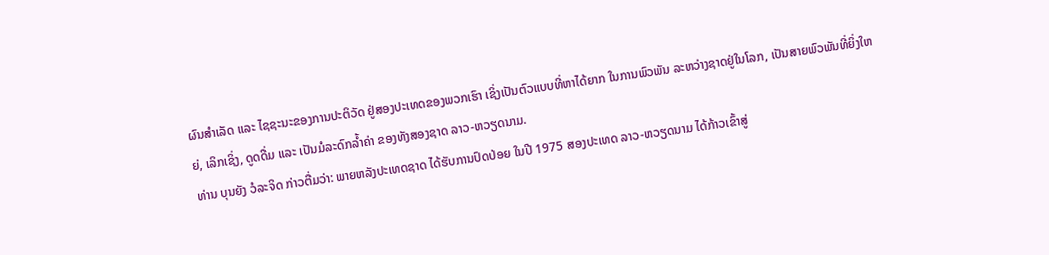ຜົນສຳເລັດ ແລະ ໄຊຊະນະຂອງການປະຕິວັດ ຢູ່ສອງປະເທດຂອງພວກເຮົາ ເຊິ່ງເປັນຕົວແບບທີ່ຫາໄດ້ຍາກ ໃນການພົວພັນ ລະຫວ່າງຊາດຢູ່ໃນໂລກ, ເປັນສາຍພົວພັນທີ່ຍິ່ງໃຫຍ່, ເລິກເຊິ່ງ, ດູດດື່ມ ແລະ ເປັນມໍລະດົກລ້ຳຄ່າ ຂອງທັງສອງຊາດ ລາວ-ຫວຽດນາມ.
ທ່ານ ບຸນຍັງ ວໍລະຈິດ ກ່າວຕື່ມວ່າ: ພາຍຫລັງປະເທດຊາດ ໄດ້ຮັບການປົດປ່ອຍ ໃນປີ 1975 ສອງປະເທດ ລາວ-ຫວຽດນາມ ໄດ້ກ້າວເຂົ້າສູ່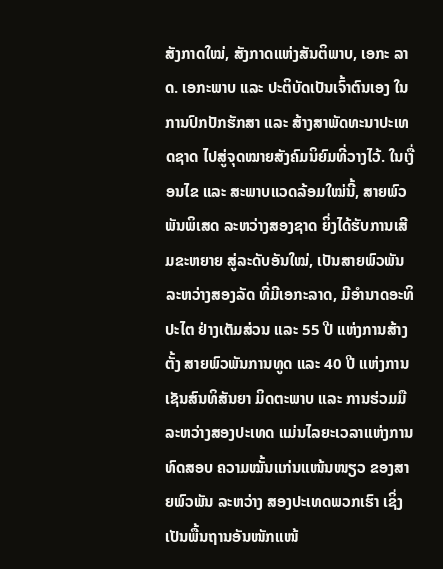ສັງກາດໃໝ່, ສັງກາດແຫ່ງສັນຕິພາບ, ເອກະ ລາດ. ເອກະພາບ ແລະ ປະຕິບັດເປັນເຈົ້າຕົນເອງ ໃນການປົກປັກຮັກສາ ແລະ ສ້າງສາພັດທະນາປະເທດຊາດ ໄປສູ່ຈຸດໝາຍສັງຄົມນິຍົມທີ່ວາງໄວ້. ໃນເງື່ອນໄຂ ແລະ ສະພາບແວດລ້ອມໃໝ່ນີ້, ສາຍພົວພັນພິເສດ ລະຫວ່າງສອງຊາດ ຍິ່ງໄດ້ຮັບການເສີມຂະຫຍາຍ ສູ່ລະດັບອັນໃໝ່, ເປັນສາຍພົວພັນ ລະຫວ່າງສອງລັດ ທີ່ມີເອກະລາດ, ມີອຳນາດອະທິປະໄຕ ຢ່າງເຕັມສ່ວນ ແລະ 55 ປີ ແຫ່ງການສ້າງຕັ້ງ ສາຍພົວພັນການທູດ ແລະ 40 ປີ ແຫ່ງການເຊັນສົນທິສັນຍາ ມິດຕະພາບ ແລະ ການຮ່ວມມື ລະຫວ່າງສອງປະເທດ ແມ່ນໄລຍະເວລາແຫ່ງການທົດສອບ ຄວາມໝັ້ນແກ່ນແໜ້ນໜຽວ ຂອງສາຍພົວພັນ ລະຫວ່າງ ສອງປະເທດພວກເຮົາ ເຊິ່ງເປັນພື້ນຖານອັນໜັກແໜ້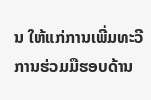ນ ໃຫ້ແກ່ການເພີ່ມທະວີ ການຮ່ວມມືຮອບດ້ານ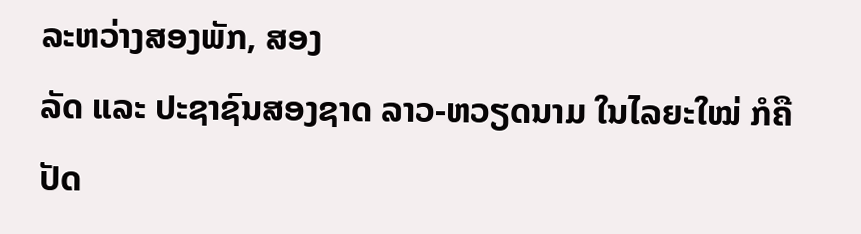ລະຫວ່າງສອງພັກ, ສອງ
ລັດ ແລະ ປະຊາຊົນສອງຊາດ ລາວ-ຫວຽດນາມ ໃນໄລຍະໃໝ່ ກໍຄືປັດ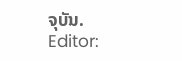ຈຸບັນ.
Editor: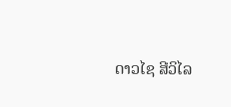ດາວໄຊ ສີວິໄລ